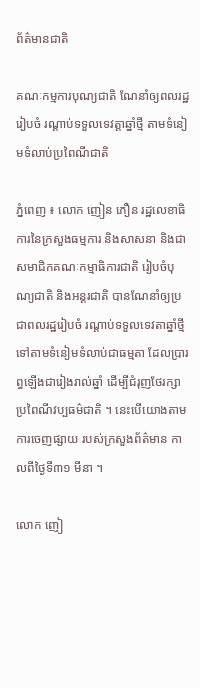ព័ត៌មានជាតិ

គណៈកម្មការបុណ្យជាតិ ណែនាំឲ្យពលរដ្ឋរៀបចំ រណ្តាប់ទទួលទេវត្តាឆ្នាំថ្មី តាមទំនៀមទំលាប់ប្រពៃណីជាតិ

ភ្នំពេញ ៖ លោក ញៀន ភឿន រដ្ឋលេខាធិការនៃក្រសួងធម្មការ និងសាសនា និងជា សមាជិកគណៈកម្មាធិការជាតិ រៀបចំបុណ្យជាតិ និងអន្តរជាតិ បានណែនាំឲ្យប្រជាពលរដ្ឋរៀបចំ រណ្តាប់ទទួលទេវតាឆ្នាំថ្មី ទៅតាមទំនៀមទំលាប់ជាធម្មតា ដែលប្រារព្ធឡើងជារៀងរាល់ឆ្នាំ ដើម្បីជំរុញថែរក្សា ប្រពៃណីវប្បធម៌ជាតិ ។ នេះបើយោងតាមការចេញផ្សាយ របស់ក្រសួងព័ត៌មាន កាលពីថ្ងៃទី៣១ មីនា ។

លោក ញៀ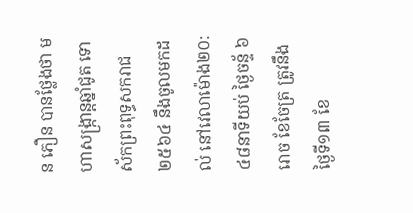ន ភឿន បានថ្លែងថា មហាសង្រ្កាន្តឆ្នាំជូត ទោស័កព្រះពុទ្ធសករាជ ២៥៦៤ នឹងចូលមកដល់ នៅវេលាម៉ោង២០:៤៨នាទីយប់ ថ្ងៃចន្ទ័ ៦រោច ខែចែត្រ ត្រូវនឹងថ្ងៃទី១៣ ខែ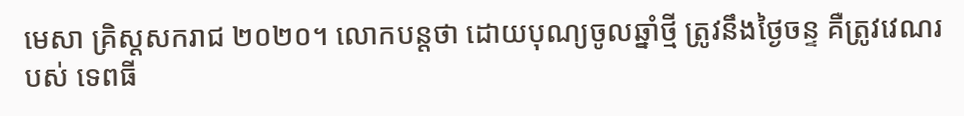មេសា គ្រិស្តសករាជ ២០២០។ លោកបន្ដថា ដោយបុណ្យចូលឆ្នាំថ្មី ត្រូវនឹងថ្ងៃចន្ទ គឺត្រូវវេណរបស់ ទេពធី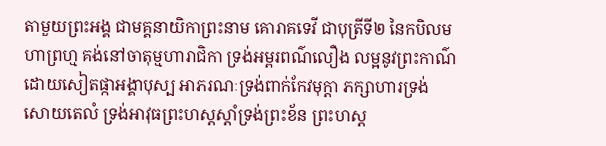តាមួយព្រះអង្គ ជាមគ្គនាយិកាព្រះនាម គោរាគទេវី ជាបុត្រីទី២ នៃកបិលមហាព្រហ្ម គង់នៅចាតុម្មហារាជិកា ទ្រង់អម្ពរពណ៌លឿង លម្អនូវព្រះកាណ៌ ដោយសៀតផ្កាអង្គាបុស្ប អាភរណៈទ្រង់ពាក់កែវមុក្តា ភក្សាហារទ្រង់សោយតេលំ ទ្រង់អាវុធព្រះហស្តស្តាំទ្រង់ព្រះខ័ន ព្រះហស្ត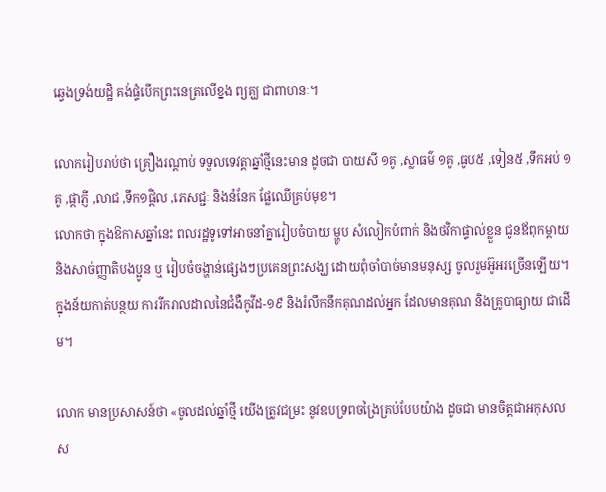ឆ្វេងទ្រង់យដ្ឋិ គង់ផ្ទំបើកព្រះនេត្រលើខ្នង ព្យគ្ឃ ជាពាហនៈ។

លោករៀបរាប់ថា គ្រឿងរណ្តាប់ ទទួលទេវត្តាឆ្នាំថ្មីនេះមាន ដូចជា បាយសី ១គូ ,ស្លាធម៌ ១គូ ,ធូប៥ ,ទៀន៥ ,ទឹកអប់ ១គូ ,ផ្កាភ្ញី ,លាជ ,ទឹក១ផ្តិល ,ភេសជ្ជៈ និងនំនែក ផ្លែឈើគ្រប់មុខ។
លោកថា ក្នុងឱកាសឆ្នាំនេះ ពលរដ្ឋទូទៅអាចនាំគ្នារៀបចំបាយ ម្ហូប សំលៀកបំពាក់ និងថវិកាផ្ទាល់ខ្លួន ជូនឪពុកម្តាយ និងសាច់ញ្ញាតិបងប្អូន ឬ រៀបចំចង្ហាន់ផ្សេងៗប្រគេនព្រះសង្ឃ ដោយពុំចាំបាច់មានមនុស្ស ចូលរួមអ៊ូអរច្រើនឡើយ។ ក្នុងន័យកាត់បន្ថយ ការរីករាលដាលនៃជំងឺកូវីដ-១៩ និងរំលឹកនឹកគុណដល់អ្នក ដែលមានគុណ និងគ្រូបាធ្យាយ ជាដើម។

លោក មានប្រសាសន៍ថា «ចូលដល់ឆ្នាំថ្មី យើងត្រូវជម្រះ នូវឧបទ្រពចង្រៃគ្រប់បែបយ៉ាង ដូចជា មានចិត្តជាអកុសល ស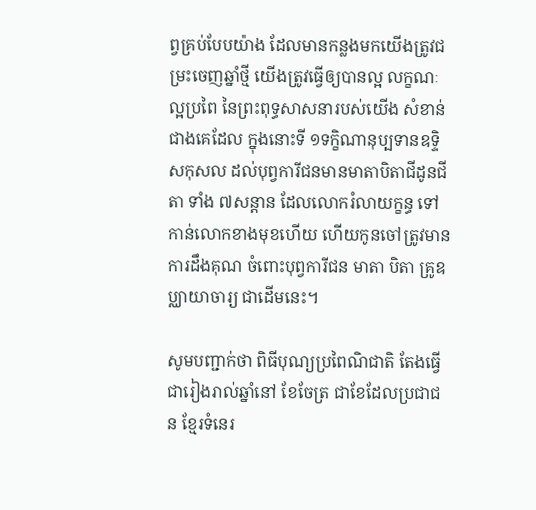ព្វគ្រប់បែបយ៉ាង ដែលមានកន្លងមកយើងត្រូវជម្រះចេញឆ្នាំថ្មី យើងត្រូវធ្វើឲ្យបានល្អ លក្ខណៈល្អប្រពៃ នៃព្រះពុទ្ធសាសនារបស់យើង សំខាន់ជាងគេដែល ក្នុងនោះទី ១ទក្ខិណានុប្បទានឧទ្ទិសកុសល ដល់បុព្វការីជនមានមាតាបិតាជីដូនជីតា ទាំង ៧សន្តាន ដែលលោករំលាយក្ខន្ធ ទៅកាន់លោកខាងមុខហើយ ហើយកូនចៅត្រូវមានការដឹងគុណ ចំពោះបុព្វការីជន មាតា បិតា គ្រូឧប្ឈាយាចារ្យ ជាដើមនេះ។

សូមបញ្ជាក់ថា ពិធីបុណ្យប្រពៃណិជាតិ តែងធ្វើជារៀងរាល់ឆ្នាំនៅ ខែចែត្រ ជាខែដែលប្រជាជន ខ្មែរទំនេរ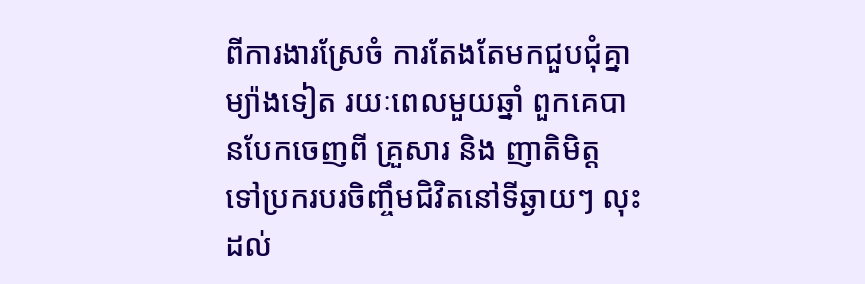ពីការងារស្រែចំ ការតែងតែមកជួបជុំគ្នា ម្យ៉ាងទៀត រយៈពេលមួយឆ្នាំ ពួកគេបានបែកចេញពី គ្រួសារ និង ញាតិមិត្ដ ទៅប្រករបរចិញ្ចឹមជិវិតនៅទីឆ្ងាយៗ លុះដល់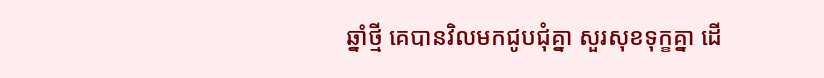ឆ្នាំថ្មី គេបានវិលមកជូបជុំគ្នា សួរសុខទុក្ខគ្នា ដើ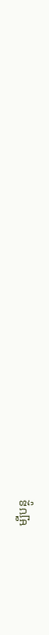ម្បីបន្ថូ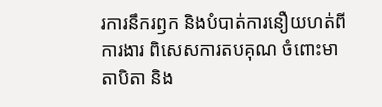រការនឹករឭក និងបំបាត់ការនឿយហត់ពីការងារ ពិសេសការតបគុណ ចំពោះមាតាបិតា និង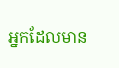អ្នកដែលមាន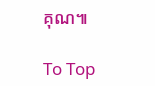គុណ៕

To Top